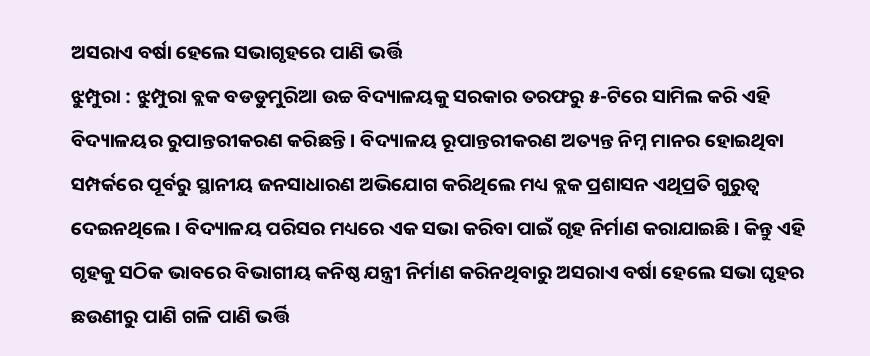ଅସରାଏ ବର୍ଷା ହେଲେ ସଭାଗୃହରେ ପାଣି ଭର୍ତ୍ତି
ଝୁମ୍ପୁରା : ଝୁମ୍ପୁରା ବ୍ଲକ ବଡଡୁମୁରିଆ ଉଚ୍ଚ ବିଦ୍ୟାଳୟକୁ ସରକାର ତରଫରୁ ୫-ଟିରେ ସାମିଲ କରି ଏହି ବିଦ୍ୟାଳୟର ରୁପାନ୍ତରୀକରଣ କରିଛନ୍ତି । ବିଦ୍ୟାଳୟ ରୂପାନ୍ତରୀକରଣ ଅତ୍ୟନ୍ତ ନିମ୍ନ ମାନର ହୋଇଥିବା ସମ୍ପର୍କରେ ପୂର୍ବରୁ ସ୍ଥାନୀୟ ଜନସାଧାରଣ ଅଭିଯୋଗ କରିଥିଲେ ମଧ୍ୟ ବ୍ଲକ ପ୍ରଶାସନ ଏଥିପ୍ରତି ଗୁରୁତ୍ୱ ଦେଇନଥିଲେ । ବିଦ୍ୟାଳୟ ପରିସର ମଧ୍ୟରେ ଏକ ସଭା କରିବା ପାଇଁ ଗୃହ ନିର୍ମାଣ କରାଯାଇଛି । କିନ୍ତୁ ଏହି ଗୃହକୁ ସଠିକ ଭାବରେ ବିଭାଗୀୟ କନିଷ୍ଠ ଯନ୍ତ୍ରୀ ନିର୍ମାଣ କରିନଥିବାରୁ ଅସରାଏ ବର୍ଷା ହେଲେ ସଭା ଘୃହର ଛଉଣୀରୁ ପାଣି ଗଳି ପାଣି ଭର୍ତ୍ତି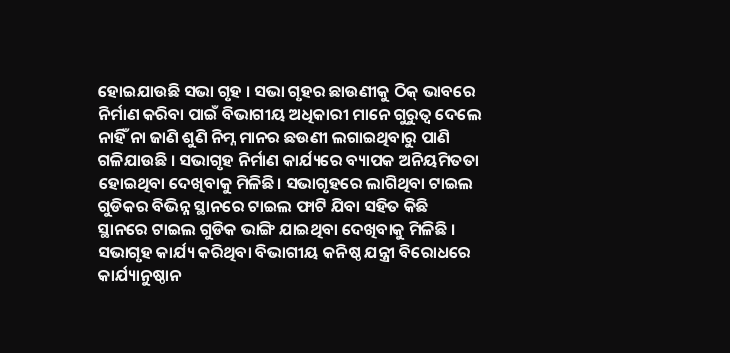ହୋଇଯାଉଛି ସଭା ଗୃହ । ସଭା ଗୃହର ଛାଉଣୀକୁ ଠିକ୍ ଭାବରେ ନିର୍ମାଣ କରିବା ପାଇଁ ବିଭାଗୀୟ ଅଧିକାରୀ ମାନେ ଗୁରୁତ୍ୱ ଦେଲେ ନାହିଁ ନା ଜାଣି ଶୁଣି ନିମ୍ନ ମାନର ଛଉଣୀ ଲଗାଇଥିବାରୁ ପାଣି ଗଳିଯାଉଛି । ସଭାଗୃହ ନିର୍ମାଣ କାର୍ଯ୍ୟରେ ବ୍ୟାପକ ଅନିୟମିତତା ହୋଇଥିବା ଦେଖିବାକୁ ମିଳିଛି। ସଭାଗୃହରେ ଲାଗିଥିବା ଟାଇଲ ଗୁଡିକର ବିଭିନ୍ନ ସ୍ଥାନରେ ଟାଇଲ ଫାଟି ଯିବା ସହିତ କିଛି ସ୍ଥାନରେ ଟାଇଲ ଗୁଡିକ ଭାଙ୍ଗି ଯାଇଥିବା ଦେଖିବାକୁ ମିଳିଛି । ସଭାଗୃହ କାର୍ଯ୍ୟ କରିଥିବା ବିଭାଗୀୟ କନିଷ୍ଠ ଯନ୍ତ୍ରୀ ବିରୋଧରେ କାର୍ଯ୍ୟାନୁଷ୍ଠାନ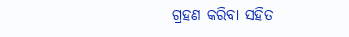ଗ୍ରହଣ କରିବା ସହିତ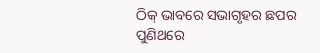ଠିକ୍ ଭାବରେ ସଭାଗୃହର ଛପର ପୁଣିଥରେ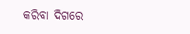କରିବା ଦିଗରେ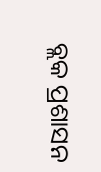ବ୍ଲକ ପ୍ରଶାସନ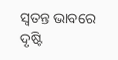ସ୍ୱତନ୍ତ ଭାବରେ ଦୃଷ୍ଟି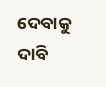ଦେବାକୁ ଦାବି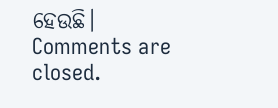ହେଉଛି।
Comments are closed.